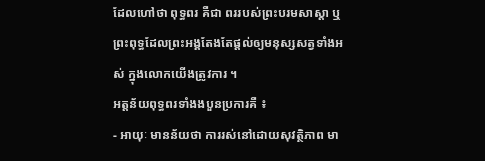ដែលហៅថា ពុទ្ធពរ គឺជា ពររបស់ព្រះបរមសាស្តា ឬព្រះពុទ្ធដែលព្រះអង្គតែងតែផ្តល់ឲ្យមនុស្សសត្វទាំងអស់ ក្នុងលោកយើងត្រូវការ ។
អត្តន័យពុទ្ធពរទាំងងបួនប្រការគឺ ៖
- អាយុៈ មានន័យថា ការរស់នៅដោយសុវត្ថិភាព មា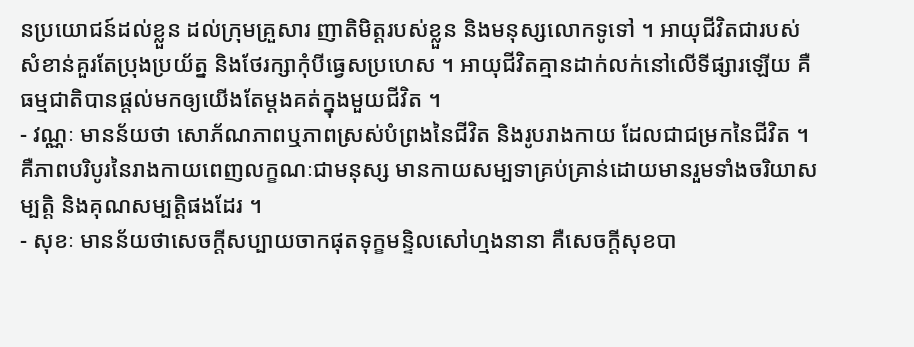នប្រយោជន៍ដល់ខ្លួន ដល់ក្រុមគ្រួសារ ញាតិមិត្តរបស់ខ្លួន និងមនុស្សលោកទូទៅ ។ អាយុជីវិតជារបស់សំខាន់គួរតែប្រុងប្រយ័ត្ន និងថែរក្សាកុំបីធ្វេសប្រហេស ។ អាយុជីវិតគ្មានដាក់លក់នៅលើទីផ្សារឡើយ គឺធម្មជាតិបានផ្តល់មកឲ្យយើងតែម្តងគត់ក្នុងមួយជីវិត ។
- វណ្ណៈ មានន័យថា សោភ័ណភាពឬភាពស្រស់បំព្រងនៃជីវិត និងរូបរាងកាយ ដែលជាជម្រកនៃជីវិត ។ គឺភាពបរិបូរនៃរាងកាយពេញលក្ខណៈជាមនុស្ស មានកាយសម្បទាគ្រប់គ្រាន់ដោយមានរួមទាំងចរិយាសម្បត្តិ និងគុណសម្បត្តិផងដែរ ។
- សុខៈ មានន័យថាសេចក្តីសប្បាយចាកផុតទុក្ខមន្ទិលសៅហ្មងនានា គឺសេចក្តីសុខបា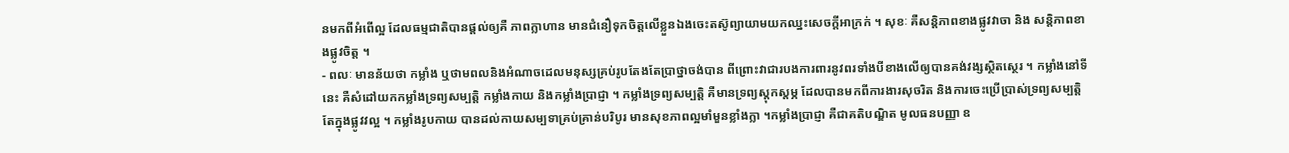នមកពីអំពើល្អ ដែលធម្មជាតិបានផ្តល់ឲ្យគឺ ភាពក្លាហាន មានជំនឿទុកចិត្តលើខ្លួនឯងចេះតស៊ូព្យាយាមយកឈ្នះសេចក្តីអាក្រក់ ។ សុខៈ គឺសន្តិភាពខាងផ្លូវវាចា និង សន្តិភាពខាងផ្លូវចិត្ត ។
- ពលៈ មានន័យថា កម្លាំង ឬថាមពលនិងអំណាចដេលមនុស្សគ្រប់រូបតែងតែប្រាថ្នាចង់បាន ពីព្រោះវាជារបងការពារនូវពរទាំងបីខាងលើឲ្យបានគង់វង្សស្ថិតស្ថេរ ។ កម្លាំងនៅទីនេះ គឺសំដៅយកកម្លាំងទ្រព្យសម្បត្តិ កម្លាំងកាយ និងកម្លាំងប្រាជ្ញា ។ កម្លាំងទ្រព្យសម្បត្តិ គឺមានទ្រព្យស្តុកស្តម្ភ ដែលបានមកពីការងារសុចរិត និងការចេះប្រើប្រាស់ទ្រព្យសម្បត្តិតែក្នុងផ្លូវវល្អ ។ កម្លាំងរូបកាយ បានដល់កាយសម្បទាគ្រប់គ្រាន់បរិបូរ មានសុខភាពល្អមាំមួនខ្លាំងក្លា ។កម្លាំងប្រាជ្ញា គឺជាគតិបណ្ឌិត មូលធនបញ្ញា ឧ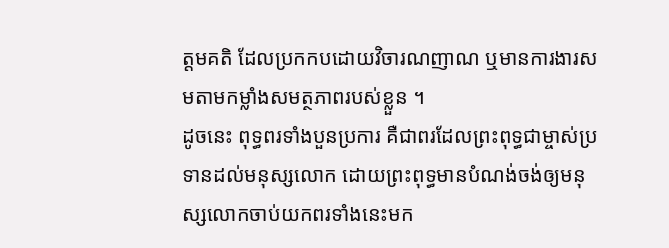ត្តមគតិ ដែលប្រកកបដោយវិចារណញាណ ឬមានការងារសមតាមកម្លាំងសមត្ថភាពរបស់ខ្លួន ។
ដូចនេះ ពុទ្ធពរទាំងបួនប្រការ គឺជាពរដែលព្រះពុទ្ធជាម្ចាស់ប្រទានដល់មនុស្សលោក ដោយព្រះពុទ្ធមានបំណង់ចង់ឲ្យមនុស្សលោកចាប់យកពរទាំងនេះមក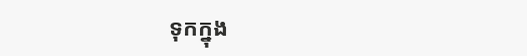ទុកក្នុង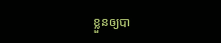ខ្លួនឲ្យបា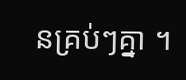នគ្រប់ៗគ្នា ។